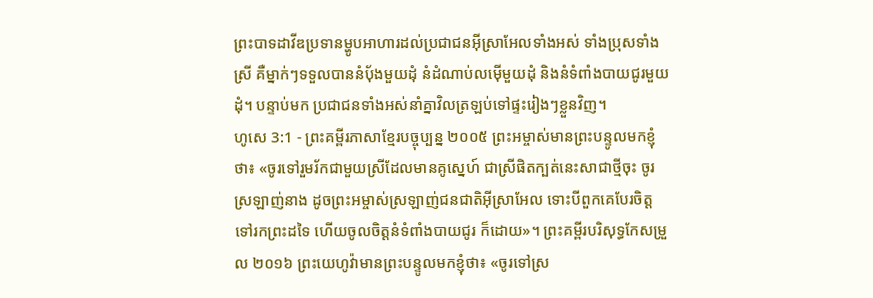ព្រះបាទដាវីឌប្រទានម្ហូបអាហារដល់ប្រជាជនអ៊ីស្រាអែលទាំងអស់ ទាំងប្រុសទាំងស្រី គឺម្នាក់ៗទទួលបាននំប៉័ងមួយដុំ នំដំណាប់លម៉ើមួយដុំ និងនំទំពាំងបាយជូរមួយដុំ។ បន្ទាប់មក ប្រជាជនទាំងអស់នាំគ្នាវិលត្រឡប់ទៅផ្ទះរៀងៗខ្លួនវិញ។
ហូសេ 3:1 - ព្រះគម្ពីរភាសាខ្មែរបច្ចុប្បន្ន ២០០៥ ព្រះអម្ចាស់មានព្រះបន្ទូលមកខ្ញុំថា៖ «ចូរទៅរួមរ័កជាមួយស្រីដែលមានគូស្នេហ៍ ជាស្រីផិតក្បត់នេះសាជាថ្មីចុះ ចូរស្រឡាញ់នាង ដូចព្រះអម្ចាស់ស្រឡាញ់ជនជាតិអ៊ីស្រាអែល ទោះបីពួកគេបែរចិត្តទៅរកព្រះដទៃ ហើយចូលចិត្តនំទំពាំងបាយជូរ ក៏ដោយ»។ ព្រះគម្ពីរបរិសុទ្ធកែសម្រួល ២០១៦ ព្រះយេហូវ៉ាមានព្រះបន្ទូលមកខ្ញុំថា៖ «ចូរទៅស្រ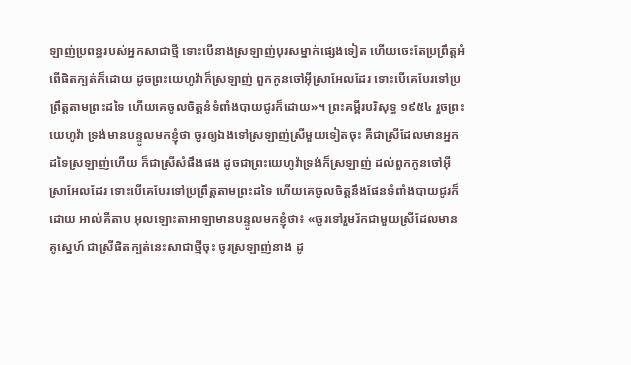ឡាញ់ប្រពន្ធរបស់អ្នកសាជាថ្មី ទោះបើនាងស្រឡាញ់បុរសម្នាក់ផ្សេងទៀត ហើយចេះតែប្រព្រឹត្តអំពើផិតក្បត់ក៏ដោយ ដូចព្រះយេហូវ៉ាក៏ស្រឡាញ់ ពួកកូនចៅអ៊ីស្រាអែលដែរ ទោះបើគេបែរទៅប្រព្រឹត្តតាមព្រះដទៃ ហើយគេចូលចិត្តនំទំពាំងបាយជូរក៏ដោយ»។ ព្រះគម្ពីរបរិសុទ្ធ ១៩៥៤ រួចព្រះយេហូវ៉ា ទ្រង់មានបន្ទូលមកខ្ញុំថា ចូរឲ្យឯងទៅស្រឡាញ់ស្រីមួយទៀតចុះ គឺជាស្រីដែលមានអ្នកដទៃស្រឡាញ់ហើយ ក៏ជាស្រីសំផឹងផង ដូចជាព្រះយេហូវ៉ាទ្រង់ក៏ស្រឡាញ់ ដល់ពួកកូនចៅអ៊ីស្រាអែលដែរ ទោះបើគេបែរទៅប្រព្រឹត្តតាមព្រះដទៃ ហើយគេចូលចិត្តនឹងផែនទំពាំងបាយជូរក៏ដោយ អាល់គីតាប អុលឡោះតាអាឡាមានបន្ទូលមកខ្ញុំថា៖ «ចូរទៅរួមរ័កជាមួយស្រីដែលមានគូស្នេហ៍ ជាស្រីផិតក្បត់នេះសាជាថ្មីចុះ ចូរស្រឡាញ់នាង ដូ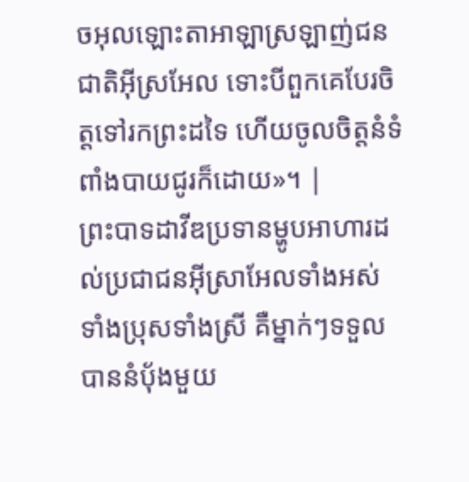ចអុលឡោះតាអាឡាស្រឡាញ់ជនជាតិអ៊ីស្រអែល ទោះបីពួកគេបែរចិត្តទៅរកព្រះដទៃ ហើយចូលចិត្តនំទំពាំងបាយជូរក៏ដោយ»។ |
ព្រះបាទដាវីឌប្រទានម្ហូបអាហារដល់ប្រជាជនអ៊ីស្រាអែលទាំងអស់ ទាំងប្រុសទាំងស្រី គឺម្នាក់ៗទទួលបាននំប៉័ងមួយ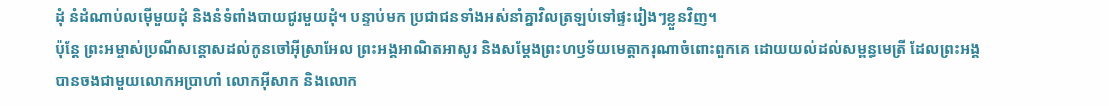ដុំ នំដំណាប់លម៉ើមួយដុំ និងនំទំពាំងបាយជូរមួយដុំ។ បន្ទាប់មក ប្រជាជនទាំងអស់នាំគ្នាវិលត្រឡប់ទៅផ្ទះរៀងៗខ្លួនវិញ។
ប៉ុន្តែ ព្រះអម្ចាស់ប្រណីសន្ដោសដល់កូនចៅអ៊ីស្រាអែល ព្រះអង្គអាណិតអាសូរ និងសម្តែងព្រះហឫទ័យមេត្តាករុណាចំពោះពួកគេ ដោយយល់ដល់សម្ពន្ធមេត្រី ដែលព្រះអង្គបានចងជាមួយលោកអប្រាហាំ លោកអ៊ីសាក និងលោក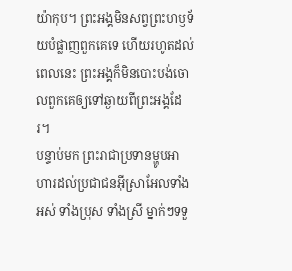យ៉ាកុប។ ព្រះអង្គមិនសព្វព្រះហឫទ័យបំផ្លាញពួកគេទេ ហើយរហូតដល់ពេលនេះ ព្រះអង្គក៏មិនបោះបង់ចោលពួកគេឲ្យទៅឆ្ងាយពីព្រះអង្គដែរ។
បន្ទាប់មក ព្រះរាជាប្រទានម្ហូបអាហារដល់ប្រជាជនអ៊ីស្រាអែលទាំងអស់ ទាំងប្រុស ទាំងស្រី ម្នាក់ៗទទួ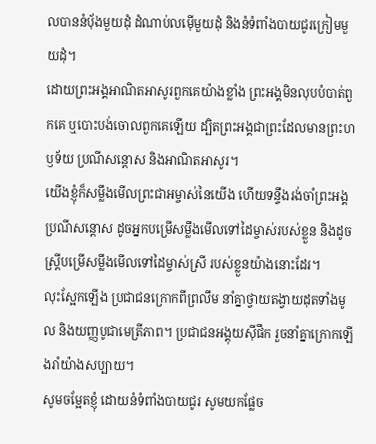លបាននំបុ័ងមួយដុំ ដំណាប់លម៉ើមួយដុំ និងនំទំពាំងបាយជូរក្រៀមមួយដុំ។
ដោយព្រះអង្គអាណិតអាសូរពួកគេយ៉ាងខ្លាំង ព្រះអង្គមិនលុបបំបាត់ពួកគេ ឬបោះបង់ចោលពួកគេឡើយ ដ្បិតព្រះអង្គជាព្រះដែលមានព្រះហឫទ័យ ប្រណីសន្ដោស និងអាណិតអាសូរ។
យើងខ្ញុំក៏សម្លឹងមើលព្រះជាអម្ចាស់នៃយើង ហើយទន្ទឹងរង់ចាំព្រះអង្គប្រណីសន្ដោស ដូចអ្នកបម្រើសម្លឹងមើលទៅដៃម្ចាស់របស់ខ្លួន និងដូចស្ត្រីបម្រើសម្លឹងមើលទៅដៃម្ចាស់ស្រី របស់ខ្លួនយ៉ាងនោះដែរ។
លុះស្អែកឡើង ប្រជាជនក្រោកពីព្រលឹម នាំគ្នាថ្វាយតង្វាយដុតទាំងមូល និងយញ្ញបូជាមេត្រីភាព។ ប្រជាជនអង្គុយស៊ីផឹក រួចនាំគ្នាក្រោកឡើងរាំយ៉ាងសប្បាយ។
សូមចម្អែតខ្ញុំ ដោយនំទំពាំងបាយជូរ សូមយកផ្លែច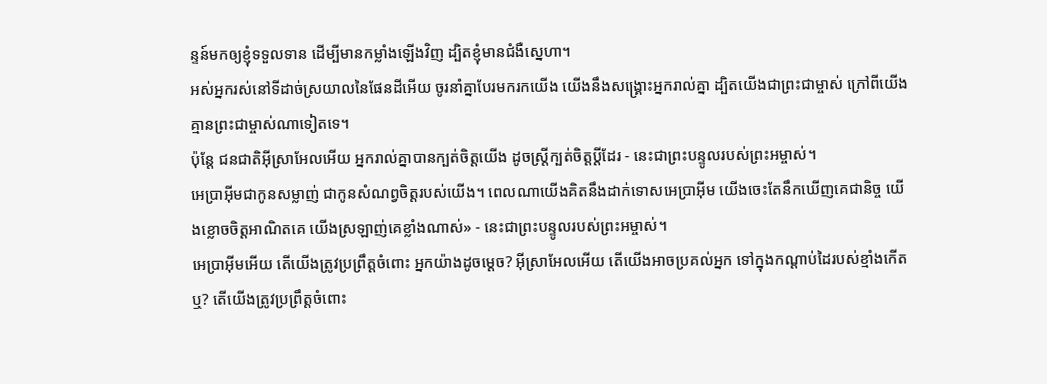ន្ទន៍មកឲ្យខ្ញុំទទួលទាន ដើម្បីមានកម្លាំងឡើងវិញ ដ្បិតខ្ញុំមានជំងឺស្នេហា។
អស់អ្នករស់នៅទីដាច់ស្រយាលនៃផែនដីអើយ ចូរនាំគ្នាបែរមករកយើង យើងនឹងសង្គ្រោះអ្នករាល់គ្នា ដ្បិតយើងជាព្រះជាម្ចាស់ ក្រៅពីយើង គ្មានព្រះជាម្ចាស់ណាទៀតទេ។
ប៉ុន្តែ ជនជាតិអ៊ីស្រាអែលអើយ អ្នករាល់គ្នាបានក្បត់ចិត្តយើង ដូចស្ត្រីក្បត់ចិត្តប្ដីដែរ - នេះជាព្រះបន្ទូលរបស់ព្រះអម្ចាស់។
អេប្រាអ៊ីមជាកូនសម្លាញ់ ជាកូនសំណព្វចិត្តរបស់យើង។ ពេលណាយើងគិតនឹងដាក់ទោសអេប្រាអ៊ីម យើងចេះតែនឹកឃើញគេជានិច្ច យើងខ្លោចចិត្តអាណិតគេ យើងស្រឡាញ់គេខ្លាំងណាស់» - នេះជាព្រះបន្ទូលរបស់ព្រះអម្ចាស់។
អេប្រាអ៊ីមអើយ តើយើងត្រូវប្រព្រឹត្តចំពោះ អ្នកយ៉ាងដូចម្ដេច? អ៊ីស្រាអែលអើយ តើយើងអាចប្រគល់អ្នក ទៅក្នុងកណ្ដាប់ដៃរបស់ខ្មាំងកើតឬ? តើយើងត្រូវប្រព្រឹត្តចំពោះ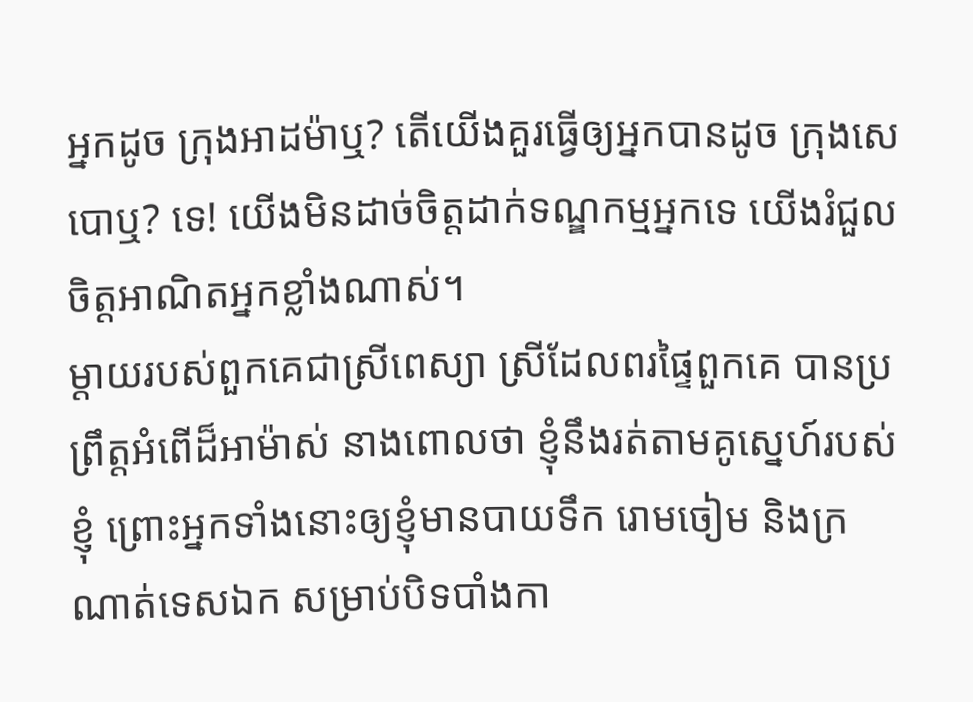អ្នកដូច ក្រុងអាដម៉ាឬ? តើយើងគួរធ្វើឲ្យអ្នកបានដូច ក្រុងសេបោឬ? ទេ! យើងមិនដាច់ចិត្តដាក់ទណ្ឌកម្មអ្នកទេ យើងរំជួលចិត្តអាណិតអ្នកខ្លាំងណាស់។
ម្ដាយរបស់ពួកគេជាស្រីពេស្យា ស្រីដែលពរផ្ទៃពួកគេ បានប្រព្រឹត្តអំពើដ៏អាម៉ាស់ នាងពោលថា ខ្ញុំនឹងរត់តាមគូស្នេហ៍របស់ខ្ញុំ ព្រោះអ្នកទាំងនោះឲ្យខ្ញុំមានបាយទឹក រោមចៀម និងក្រណាត់ទេសឯក សម្រាប់បិទបាំងកា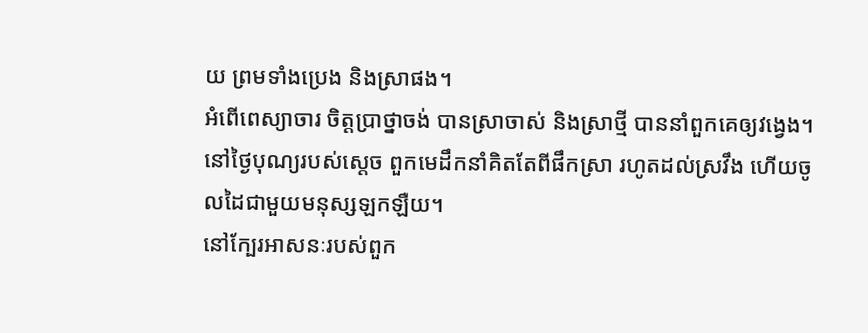យ ព្រមទាំងប្រេង និងស្រាផង។
អំពើពេស្យាចារ ចិត្តប្រាថ្នាចង់ បានស្រាចាស់ និងស្រាថ្មី បាននាំពួកគេឲ្យវង្វេង។
នៅថ្ងៃបុណ្យរបស់ស្ដេច ពួកមេដឹកនាំគិតតែពីផឹកស្រា រហូតដល់ស្រវឹង ហើយចូលដៃជាមួយមនុស្សឡកឡឺយ។
នៅក្បែរអាសនៈរបស់ពួក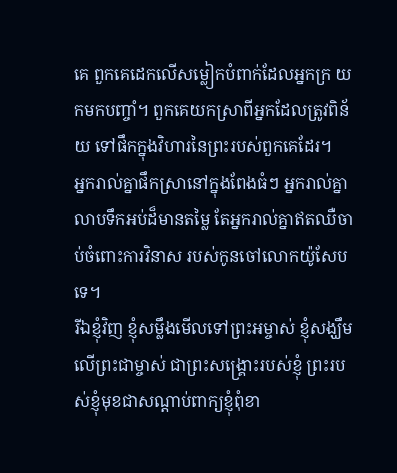គេ ពួកគេដេកលើសម្លៀកបំពាក់ដែលអ្នកក្រ យកមកបញ្ចាំ។ ពួកគេយកស្រាពីអ្នកដែលត្រូវពិន័យ ទៅផឹកក្នុងវិហារនៃព្រះរបស់ពួកគេដែរ។
អ្នករាល់គ្នាផឹកស្រានៅក្នុងពែងធំៗ អ្នករាល់គ្នាលាបទឹកអប់ដ៏មានតម្លៃ តែអ្នករាល់គ្នាឥតឈឺចាប់ចំពោះការវិនាស របស់កូនចៅលោកយ៉ូសែបទេ។
រីឯខ្ញុំវិញ ខ្ញុំសម្លឹងមើលទៅព្រះអម្ចាស់ ខ្ញុំសង្ឃឹមលើព្រះជាម្ចាស់ ជាព្រះសង្គ្រោះរបស់ខ្ញុំ ព្រះរបស់ខ្ញុំមុខជាសណ្ដាប់ពាក្យខ្ញុំពុំខា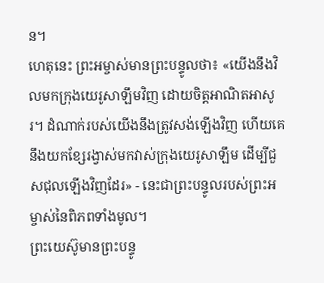ន។
ហេតុនេះ ព្រះអម្ចាស់មានព្រះបន្ទូលថា៖ «យើងនឹងវិលមកក្រុងយេរូសាឡឹមវិញ ដោយចិត្តអាណិតអាសូរ។ ដំណាក់របស់យើងនឹងត្រូវសង់ឡើងវិញ ហើយគេនឹងយកខ្សែរង្វាស់មកវាស់ក្រុងយេរូសាឡឹម ដើម្បីជួសជុលឡើងវិញដែរ» - នេះជាព្រះបន្ទូលរបស់ព្រះអម្ចាស់នៃពិភពទាំងមូល។
ព្រះយេស៊ូមានព្រះបន្ទូ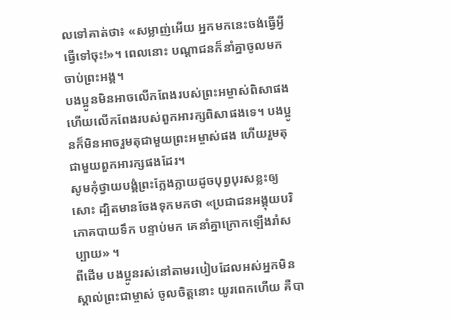លទៅគាត់ថា៖ «សម្លាញ់អើយ អ្នកមកនេះចង់ធ្វើអ្វី ធ្វើទៅចុះ!»។ ពេលនោះ បណ្ដាជនក៏នាំគ្នាចូលមកចាប់ព្រះអង្គ។
បងប្អូនមិនអាចលើកពែងរបស់ព្រះអម្ចាស់ពិសាផង ហើយលើកពែងរបស់ពួកអារក្សពិសាផងទេ។ បងប្អូនក៏មិនអាចរួមតុជាមួយព្រះអម្ចាស់ផង ហើយរួមតុជាមួយពួកអារក្សផងដែរ។
សូមកុំថ្វាយបង្គំព្រះក្លែងក្លាយដូចបុព្វបុរសខ្លះឲ្យសោះ ដ្បិតមានចែងទុកមកថា «ប្រជាជនអង្គុយបរិភោគបាយទឹក បន្ទាប់មក គេនាំគ្នាក្រោកឡើងរាំសប្បាយ» ។
ពីដើម បងប្អូនរស់នៅតាមរបៀបដែលអស់អ្នកមិនស្គាល់ព្រះជាម្ចាស់ ចូលចិត្តនោះ យូរពេកហើយ គឺបា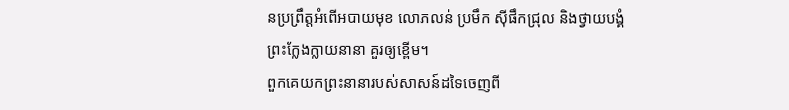នប្រព្រឹត្តអំពើអបាយមុខ លោភលន់ ប្រមឹក ស៊ីផឹកជ្រុល និងថ្វាយបង្គំព្រះក្លែងក្លាយនានា គួរឲ្យខ្ពើម។
ពួកគេយកព្រះនានារបស់សាសន៍ដទៃចេញពី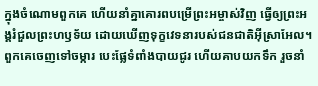ក្នុងចំណោមពួកគេ ហើយនាំគ្នាគោរពបម្រើព្រះអម្ចាស់វិញ ធ្វើឲ្យព្រះអង្គរំជួលព្រះហឫទ័យ ដោយឃើញទុក្ខវេទនារបស់ជនជាតិអ៊ីស្រាអែល។
ពួកគេចេញទៅចម្ការ បេះផ្លែទំពាំងបាយជូរ ហើយគាបយកទឹក រួចនាំ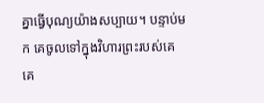គ្នាធ្វើបុណ្យយ៉ាងសប្បាយ។ បន្ទាប់មក គេចូលទៅក្នុងវិហារព្រះរបស់គេ គេ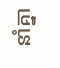នាំគ្នា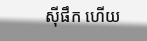ស៊ីផឹក ហើយ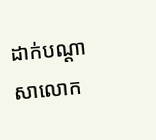ដាក់បណ្ដាសាលោក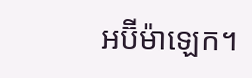អប៊ីម៉ាឡេក។